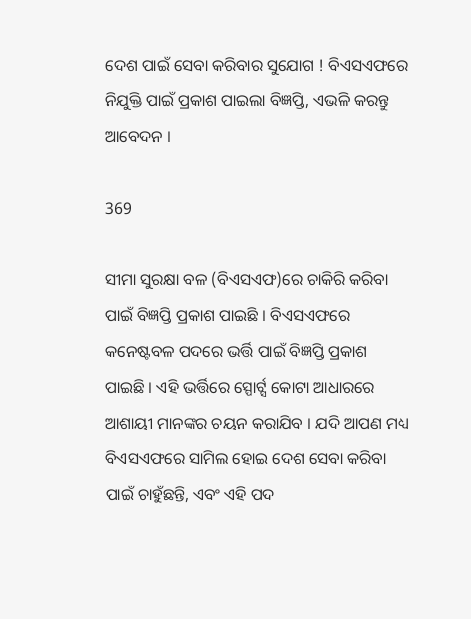ଦେଶ ପାଇଁ ସେବା କରିବାର ସୁଯୋଗ ! ବିଏସଏଫରେ ନିଯୁକ୍ତି ପାଇଁ ପ୍ରକାଶ ପାଇଲା ବିଜ୍ଞପ୍ତି, ଏଭଳି କରନ୍ତୁ ଆବେଦନ ।

369

ସୀମା ସୁରକ୍ଷା ବଳ (ବିଏସଏଫ)ରେ ଚାକିରି କରିବା ପାଇଁ ବିଜ୍ଞପ୍ତି ପ୍ରକାଶ ପାଇଛି । ବିଏସଏଫରେ କନେଷ୍ଟବଳ ପଦରେ ଭର୍ତ୍ତି ପାଇଁ ବିଜ୍ଞପ୍ତି ପ୍ରକାଶ ପାଇଛି । ଏହି ଭର୍ତ୍ତିରେ ସ୍ପୋର୍ଟ୍ସ କୋଟା ଆଧାରରେ ଆଶାୟୀ ମାନଙ୍କର ଚୟନ କରାଯିବ । ଯଦି ଆପଣ ମଧ୍ୟ ବିଏସଏଫରେ ସାମିଲ ହୋଇ ଦେଶ ସେବା କରିବା ପାଇଁ ଚାହୁଁଛନ୍ତି, ଏବଂ ଏହି ପଦ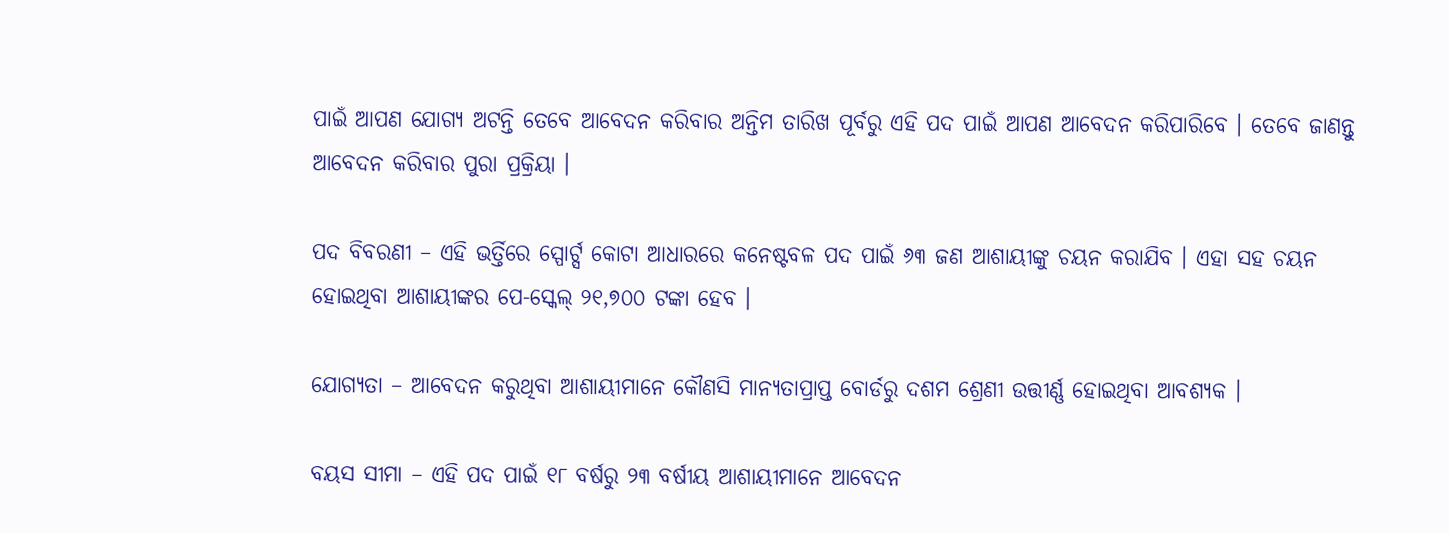ପାଇଁ ଆପଣ ଯୋଗ୍ୟ ଅଟନ୍ତି ତେବେ ଆବେଦନ କରିବାର ଅନ୍ତିମ ତାରିଖ ପୂର୍ବରୁ ଏହି ପଦ ପାଇଁ ଆପଣ ଆବେଦନ କରିପାରିବେ । ତେବେ ଜାଣନ୍ତୁ ଆବେଦନ କରିବାର ପୁରା ପ୍ରକ୍ରିୟା ।

ପଦ ବିବରଣୀ – ଏହି ଭର୍ତ୍ତିରେ ସ୍ପୋର୍ଟ୍ସ କୋଟା ଆଧାରରେ କନେଷ୍ଟବଳ ପଦ ପାଇଁ ୬୩ ଜଣ ଆଶାୟୀଙ୍କୁ ଚୟନ କରାଯିବ । ଏହା ସହ ଚୟନ ହୋଇଥିବା ଆଶାୟୀଙ୍କର ପେ-ସ୍କେଲ୍ ୨୧,୭୦୦ ଟଙ୍କା ହେବ ।

ଯୋଗ୍ୟତା – ଆବେଦନ କରୁଥିବା ଆଶାୟୀମାନେ କୌଣସି ମାନ୍ୟତାପ୍ରାପ୍ତ ବୋର୍ଡରୁ ଦଶମ ଶ୍ରେଣୀ ଉତ୍ତୀର୍ଣ୍ଣ ହୋଇଥିବା ଆବଶ୍ୟକ ।

ବୟସ ସୀମା – ଏହି ପଦ ପାଇଁ ୧୮ ବର୍ଷରୁ ୨୩ ବର୍ଷୀୟ ଆଶାୟୀମାନେ ଆବେଦନ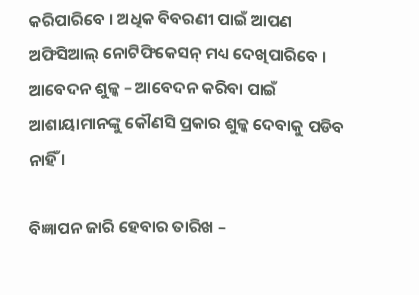କରିପାରିବେ । ଅଧିକ ବିବରଣୀ ପାଇଁ ଆପଣ ଅଫିସିଆଲ୍ ନୋଟିଫିକେସନ୍ ମଧ୍ୟ ଦେଖିପାରିବେ ।
ଆବେଦନ ଶୁଳ୍କ – ଆବେଦନ କରିବା ପାଇଁ ଆଶାୟାମାନଙ୍କୁ କୌଣସି ପ୍ରକାର ଶୁଳ୍କ ଦେବାକୁ ପଡିବ ନାହିଁ ।

ବିଜ୍ଞାପନ ଜାରି ହେବାର ତାରିଖ –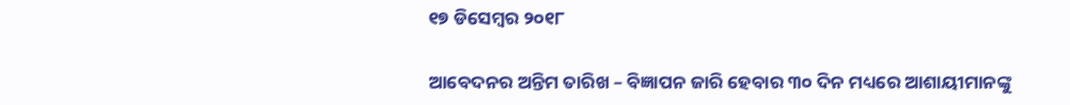୧୭ ଡିସେମ୍ବର ୨୦୧୮

ଆବେଦନର ଅନ୍ତିମ ତାରିଖ – ବିଜ୍ଞାପନ ଜାରି ହେବାର ୩୦ ଦିନ ମଧ୍ୟରେ ଆଶାୟୀମାନଙ୍କୁ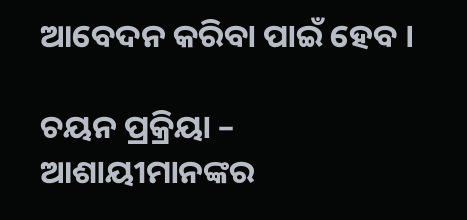ଆବେଦନ କରିବା ପାଇଁ ହେବ ।

ଚୟନ ପ୍ରକ୍ରିୟା – ଆଶାୟୀମାନଙ୍କର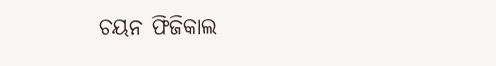ଚୟନ ଫିଜିକାଲ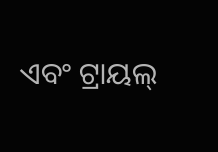ଏବଂ ଟ୍ରାୟଲ୍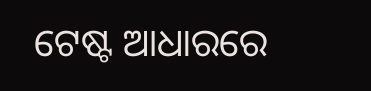ଟେଷ୍ଟ ଆଧାରରେ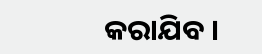କରାଯିବ ।